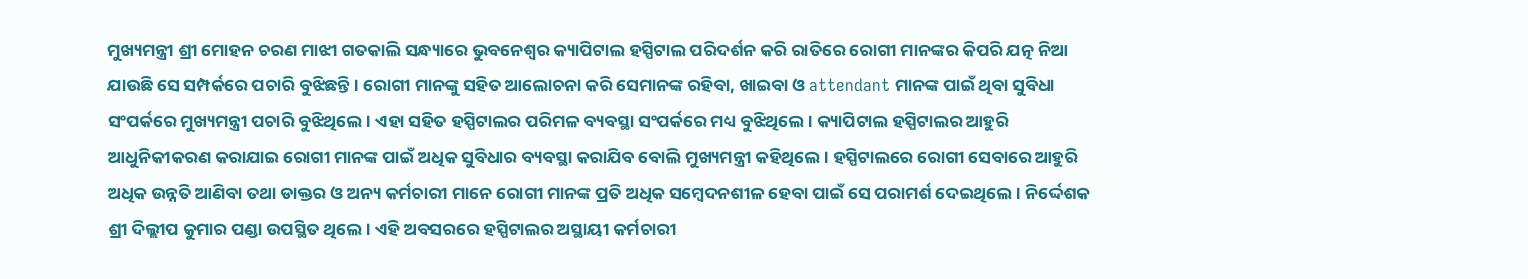ମୁଖ୍ୟମନ୍ତ୍ରୀ ଶ୍ରୀ ମୋହନ ଚରଣ ମାଝୀ ଗତକାଲି ସନ୍ଧ୍ୟାରେ ଭୁବନେଶ୍ୱର କ୍ୟାପିଟାଲ ହସ୍ପିଟାଲ ପରିଦର୍ଶନ କରି ରାତିରେ ରୋଗୀ ମାନଙ୍କର କିପରି ଯତ୍ନ ନିଆ ଯାଉଛି ସେ ସମ୍ପର୍କରେ ପଚାରି ବୁଝିଛନ୍ତି। ରୋଗୀ ମାନଙ୍କୁ ସହିତ ଆଲୋଚନା କରି ସେମାନଙ୍କ ରହିବା, ଖାଇବା ଓ attendant ମାନଙ୍କ ପାଇଁ ଥିବା ସୁବିଧା ସଂପର୍କରେ ମୁଖ୍ୟମନ୍ତ୍ରୀ ପଚାରି ବୁଝିଥିଲେ। ଏହା ସହିତ ହସ୍ପିଟାଲର ପରିମଳ ବ୍ୟବସ୍ଥା ସଂପର୍କରେ ମଧ୍ୟ ବୁଝିଥିଲେ। କ୍ୟାପିଟାଲ ହସ୍ପିଟାଲର ଆହୁରି ଆଧୁନିକୀକରଣ କରାଯାଇ ରୋଗୀ ମାନଙ୍କ ପାଇଁ ଅଧିକ ସୁବିଧାର ବ୍ୟବସ୍ଥା କରାଯିବ ବୋଲି ମୁଖ୍ୟମନ୍ତ୍ରୀ କହିଥିଲେ। ହସ୍ପିଟାଲରେ ରୋଗୀ ସେବାରେ ଆହୁରି ଅଧିକ ଉନ୍ନତି ଆଣିବା ତଥା ଡାକ୍ତର ଓ ଅନ୍ୟ କର୍ମଚାରୀ ମାନେ ରୋଗୀ ମାନଙ୍କ ପ୍ରତି ଅଧିକ ସମ୍ବେଦନଶୀଳ ହେବା ପାଇଁ ସେ ପରାମର୍ଶ ଦେଇଥିଲେ। ନିର୍ଦ୍ଦେଶକ ଶ୍ରୀ ଦିଲ୍ଲୀପ କୁମାର ପଣ୍ଡା ଉପସ୍ଥିତ ଥିଲେ। ଏହି ଅବସରରେ ହସ୍ପିଟାଲର ଅସ୍ଥାୟୀ କର୍ମଚାରୀ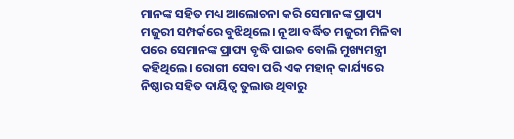ମାନଙ୍କ ସହିତ ମଧ୍ୟ ଆଲୋଚନା କରି ସେମାନଙ୍କ ପ୍ରାପ୍ୟ ମଜୁରୀ ସମ୍ପର୍କରେ ବୁଝିଥିଲେ। ନୂଆ ବର୍ଦ୍ଧିତ ମଜୁରୀ ମିଳିବା ପରେ ସେମାନଙ୍କ ପ୍ରାପ୍ୟ ବୃଦ୍ଧି ପାଇବ ବୋଲି ମୁଖ୍ୟମନ୍ତ୍ରୀ କହିଥିଲେ। ରୋଗୀ ସେବା ପରି ଏକ ମହାନ୍ କାର୍ଯ୍ୟରେ ନିଷ୍ଠାର ସହିତ ଦାୟିତ୍ଵ ତୁଲାଉ ଥିବାରୁ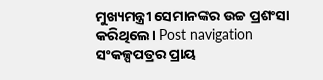ମୁଖ୍ୟମନ୍ତ୍ରୀ ସେମାନଙ୍କର ଉଚ୍ଚ ପ୍ରଶଂସା କରିଥିଲେ। Post navigation ସଂକଳ୍ପପତ୍ରର ପ୍ରାୟ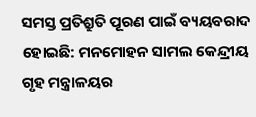ସମସ୍ତ ପ୍ରତିଶ୍ରୁତି ପୂରଣ ପାଇଁ ବ୍ୟୟବରାଦ ହୋଇଛି: ମନମୋହନ ସାମଲ କେନ୍ଦ୍ରୀୟ ଗୃହ ମନ୍ତ୍ରାଳୟର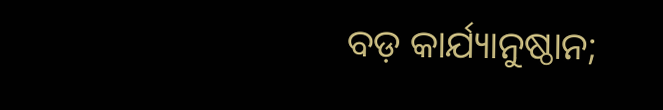ବଡ଼ କାର୍ଯ୍ୟାନୁଷ୍ଠାନ;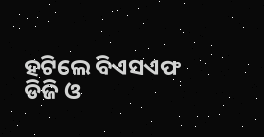ହଟିଲେ ବିଏସଏଫ ଡିଜି ଓ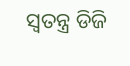ସ୍ୱତନ୍ତ୍ର ଡିଜି